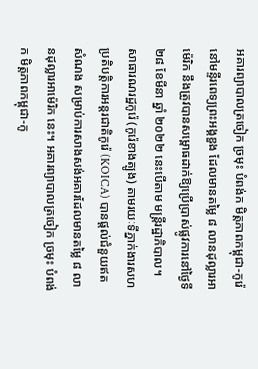អគារព្យាបាលត្រចៀក ច្រមុះ បំពង់ក មិត្តភាពកម្ពុជា-កូរ៉េ នៅមន្ទីរពេទ្យព្រះអង្គឌួង ដែលមានតម្លៃ ៨ លានដុល្លារអាម៉េរិក នឹងត្រូវបានសម្ពោធដាក់ឱ្យប្រើប្រាស់ផ្លូវការនៅថ្ងៃទី ២៨ ខែមីនា ឆ្នាំ ២០២២ នេះបើតាម មន្ត្រីរដ្ឋាភិបាល។
សាធារណរដ្ឋកូរ៉េ (កូរ៉េខាងត្បូង) តាមរយៈទីភ្នាក់ងារសហប្រតិបតិ្តការអន្តរជាតិកូរ៉េ (KOICA) បានផ្ដល់ជំនួយឥតសំណង សម្រាប់ការសាងសង់អគារដែលមានតម្លៃ ៨ លានដុល្លារអាម៉េរិក នេះ។ អគារព្យាបាលត្រចៀក ច្រមុះ បំពង់ក មិត្តភាពកម្ពុជា-កូ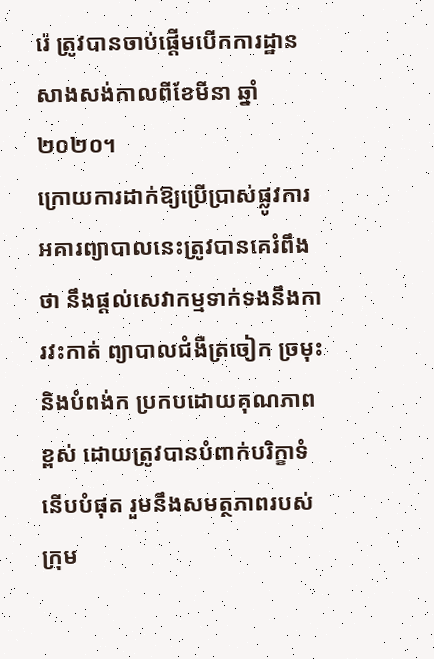រ៉េ ត្រូវបានចាប់ផ្ដើមបើកការដ្ឋានសាងសង់កាលពីខែមីនា ឆ្នាំ ២០២០។
ក្រោយការដាក់ឱ្យប្រើប្រាស់ផ្លូវការ អគារព្យាបាលនេះត្រូវបានគេរំពឹងថា នឹងផ្ដល់សេវាកម្មទាក់ទងនឹងការវះកាត់ ព្យាបាលជំងឺត្រចៀក ច្រមុះ និងបំពង់ក ប្រកបដោយគុណភាពខ្ពស់ ដោយត្រូវបានបំពាក់បរិក្ខាទំនើបបំផុត រួមនឹងសមត្ថភាពរបស់ក្រុម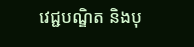វេជ្ជបណ្ឌិត និងបុ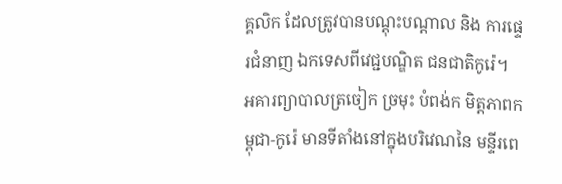គ្គលិក ដែលត្រូវបានបណ្តុះបណ្តាល និង ការផ្ទេរជំនាញ ឯកទេសពីវេជ្ជបណ្ឌិត ជនជាតិកូរ៉េ។
អគារព្យាបាលត្រចៀក ច្រមុះ បំពង់ក មិត្តភាពកម្ពុជា-កូរ៉េ មានទីតាំងនៅក្នុងបរិវេណនៃ មន្ទីរពេ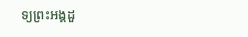ទ្យព្រះអង្គដួ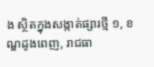ង ស្ថិតក្នុងសង្កាត់ផ្សារថ្មី ១, ខណ្ឌដូងពេញ, រាជធា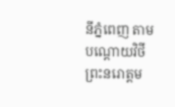នីភ្នំពេញ តាមបណ្ដោយវិថីព្រះនរោត្តម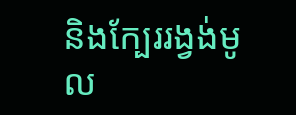និងក្បែររង្វង់មូល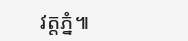វត្តភ្នំ៕